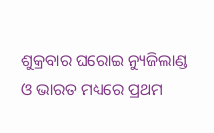ଶୁକ୍ରବାର ଘରୋଇ ନ୍ୟୁଜିଲାଣ୍ଡ ଓ ଭାରତ ମଧ୍ୟରେ ପ୍ରଥମ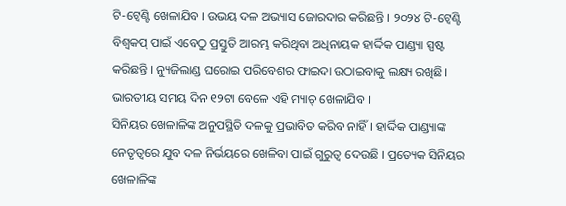ଟି-ଟ୍ୱେଣ୍ଟି ଖେଳାଯିବ । ଉଭୟ ଦଳ ଅଭ୍ୟାସ ଜୋରଦାର କରିଛନ୍ତି । ୨୦୨୪ ଟି-ଟ୍ୱେଣ୍ଟି ବିଶ୍ୱକପ୍ ପାଇଁ ଏବେଠୁ ପ୍ରସ୍ତୁତି ଆରମ୍ଭ କରିଥିବା ଅଧିନାୟକ ହାର୍ଦ୍ଦିକ ପାଣ୍ଡ୍ୟା ସ୍ପଷ୍ଟ କରିଛନ୍ତି । ନ୍ୟୁଜିଲାଣ୍ଡ ଘରୋଇ ପରିବେଶର ଫାଇଦା ଉଠାଇବାକୁ ଲକ୍ଷ୍ୟ ରଖିଛି। ଭାରତୀୟ ସମୟ ଦିନ ୧୨ଟା ବେଳେ ଏହି ମ୍ୟାଚ୍ ଖେଳାଯିବ ।
ସିନିୟର ଖେଳାଳିଙ୍କ ଅନୁପସ୍ଥିତି ଦଳକୁ ପ୍ରଭାବିତ କରିବ ନାହିଁ । ହାର୍ଦ୍ଦିକ ପାଣ୍ଡ୍ୟାଙ୍କ ନେତୃତ୍ୱରେ ଯୁବ ଦଳ ନିର୍ଭୟରେ ଖେଳିବା ପାଇଁ ଗୁରୁତ୍ୱ ଦେଉଛି । ପ୍ରତ୍ୟେକ ସିନିୟର ଖେଳାଳିଙ୍କ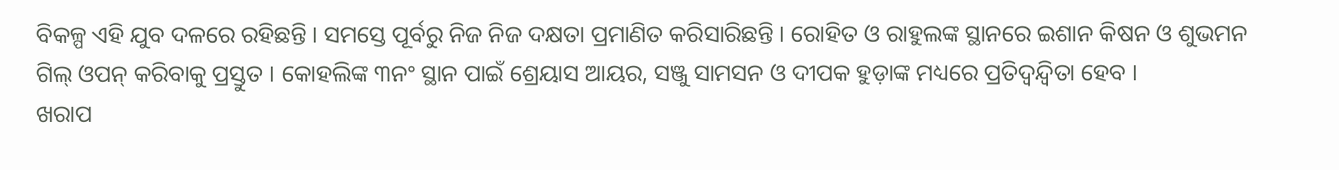ବିକଳ୍ପ ଏହି ଯୁବ ଦଳରେ ରହିଛନ୍ତି । ସମସ୍ତେ ପୂର୍ବରୁ ନିଜ ନିଜ ଦକ୍ଷତା ପ୍ରମାଣିତ କରିସାରିଛନ୍ତି । ରୋହିତ ଓ ରାହୁଲଙ୍କ ସ୍ଥାନରେ ଇଶାନ କିଷନ ଓ ଶୁଭମନ ଗିଲ୍ ଓପନ୍ କରିବାକୁ ପ୍ରସ୍ତୁତ । କୋହଲିଙ୍କ ୩ନଂ ସ୍ଥାନ ପାଇଁ ଶ୍ରେୟାସ ଆୟର, ସଞ୍ଜୁ ସାମସନ ଓ ଦୀପକ ହୁଡ଼ାଙ୍କ ମଧ୍ୟରେ ପ୍ରତିଦ୍ୱନ୍ଦ୍ୱିତା ହେବ ।
ଖରାପ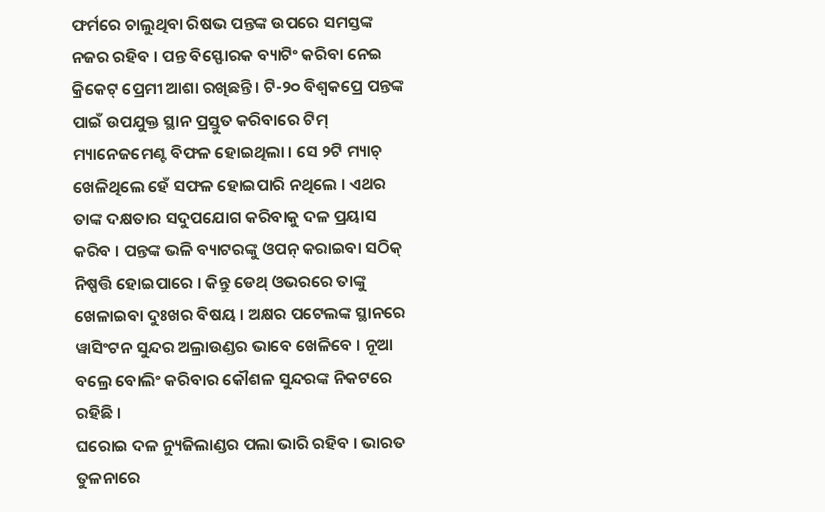ଫର୍ମରେ ଚାଲୁଥିବା ରିଷଭ ପନ୍ତଙ୍କ ଉପରେ ସମସ୍ତଙ୍କ ନଜର ରହିବ । ପନ୍ତ ବିସ୍ଫୋରକ ବ୍ୟାଟିଂ କରିବା ନେଇ କ୍ରିକେଟ୍ ପ୍ରେମୀ ଆଶା ରଖିଛନ୍ତି । ଟି-୨୦ ବିଶ୍ୱକପ୍ରେ ପନ୍ତଙ୍କ ପାଇଁ ଉପଯୁକ୍ତ ସ୍ଥାନ ପ୍ରସ୍ତୁତ କରିବାରେ ଟିମ୍ ମ୍ୟାନେଜମେଣ୍ଟ ବିଫଳ ହୋଇଥିଲା । ସେ ୨ଟି ମ୍ୟାଚ୍ ଖେଳିଥିଲେ ହେଁ ସଫଳ ହୋଇପାରି ନଥିଲେ । ଏଥର ତାଙ୍କ ଦକ୍ଷତାର ସଦୁପଯୋଗ କରିବାକୁ ଦଳ ପ୍ରୟାସ କରିବ । ପନ୍ତଙ୍କ ଭଳି ବ୍ୟାଟରଙ୍କୁ ଓପନ୍ କରାଇବା ସଠିକ୍ ନିଷ୍ପତ୍ତି ହୋଇପାରେ । କିନ୍ତୁ ଡେଥ୍ ଓଭରରେ ତାଙ୍କୁ ଖେଳାଇବା ଦୁଃଖର ବିଷୟ । ଅକ୍ଷର ପଟେଲଙ୍କ ସ୍ଥାନରେ ୱାସିଂଟନ ସୁନ୍ଦର ଅଲ୍ରାଉଣ୍ଡର ଭାବେ ଖେଳିବେ । ନୂଆ ବଲ୍ରେ ବୋଲିଂ କରିବାର କୌଶଳ ସୁନ୍ଦରଙ୍କ ନିକଟରେ ରହିଛି ।
ଘରୋଇ ଦଳ ନ୍ୟୁଜିଲାଣ୍ଡର ପଲା ଭାରି ରହିବ । ଭାରତ ତୁଳନାରେ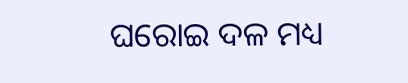ଘରୋଇ ଦଳ ମଧ୍ୟ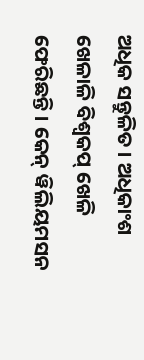ଅଧିକ ସନ୍ତୁଳିତ । ଅଧିକାଂଶ ଖେଳାଳି ବିଶ୍ୱକପ୍ ଖେଳି ଫେରିଛନ୍ତି । କେନ୍ ୱିଲିୟମସନ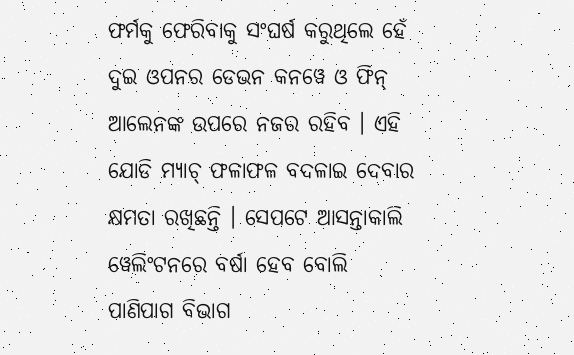ଫର୍ମକୁ ଫେରିବାକୁ ସଂଘର୍ଷ କରୁଥିଲେ ହେଁ ଦୁଇ ଓପନର ଡେଭନ କନୱେ ଓ ଫିନ୍ ଆଲେନଙ୍କ ଉପରେ ନଜର ରହିବ । ଏହି ଯୋଡି ମ୍ୟାଚ୍ ଫଳାଫଳ ବଦଳାଇ ଦେବାର କ୍ଷମତା ରଖିଛନ୍ତି । ସେପଟେ ଆସନ୍ତାକାଲି ୱେଲିଂଟନରେ ବର୍ଷା ହେବ ବୋଲି ପାଣିପାଗ ବିଭାଗ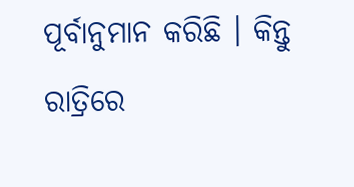ପୂର୍ବାନୁମାନ କରିଛି । କିନ୍ତୁ ରାତ୍ରିରେ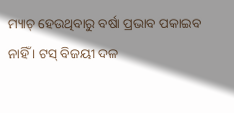ମ୍ୟାଚ୍ ହେଉଥିବାରୁ ବର୍ଷା ପ୍ରଭାବ ପକାଇବ ନାହିଁ । ଟସ୍ ବିଜୟୀ ଦଳ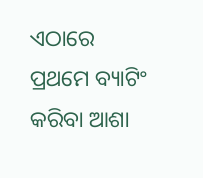ଏଠାରେ ପ୍ରଥମେ ବ୍ୟାଟିଂ କରିବା ଆଶା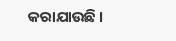କରାଯାଉଛି ।